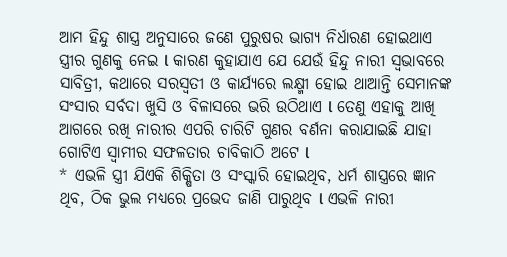ଆମ ହିନ୍ଦୁ ଶାସ୍ତ୍ର ଅନୁସାରେ ଜଣେ ପୁରୁଷର ଭାଗ୍ୟ ନିର୍ଧାରଣ ହୋଇଥାଏ ସ୍ତ୍ରୀର ଗୁଣକୁ ନେଇ l କାରଣ କୁହାଯାଏ ଯେ ଯେଉଁ ହିନ୍ଦୁ ନାରୀ ସ୍ୱଭାବରେ ସାବିତ୍ରୀ, କଥାରେ ସରସ୍ବତୀ ଓ କାର୍ଯ୍ୟରେ ଲକ୍ଷ୍ମୀ ହୋଇ ଥାଆନ୍ତି ସେମାନଙ୍କ ସଂସାର ସର୍ବଦା ଖୁସି ଓ ବିଳାସରେ ଭରି ଉଠିଥାଏ l ତେଣୁ ଏହାକୁ ଆଖି ଆଗରେ ରଖି ନାରୀର ଏପରି ଚାରିଟି ଗୁଣର ବର୍ଣନା କରାଯାଇଛି ଯାହା ଗୋଟିଏ ସ୍ୱାମୀର ସଫଳତାର ଚାବିକାଠି ଅଟେ l
* ଏଭଳି ସ୍ତ୍ରୀ ଯିଏକି ଶିକ୍ଷିତା ଓ ସଂସ୍କାରି ହୋଇଥିବ, ଧର୍ମ ଶାସ୍ତ୍ରରେ ଜ୍ଞାନ ଥିବ, ଠିକ ଭୁଲ ମଧ୍ୟରେ ପ୍ରଭେଦ ଜାଣି ପାରୁଥିବ l ଏଭଳି ନାରୀ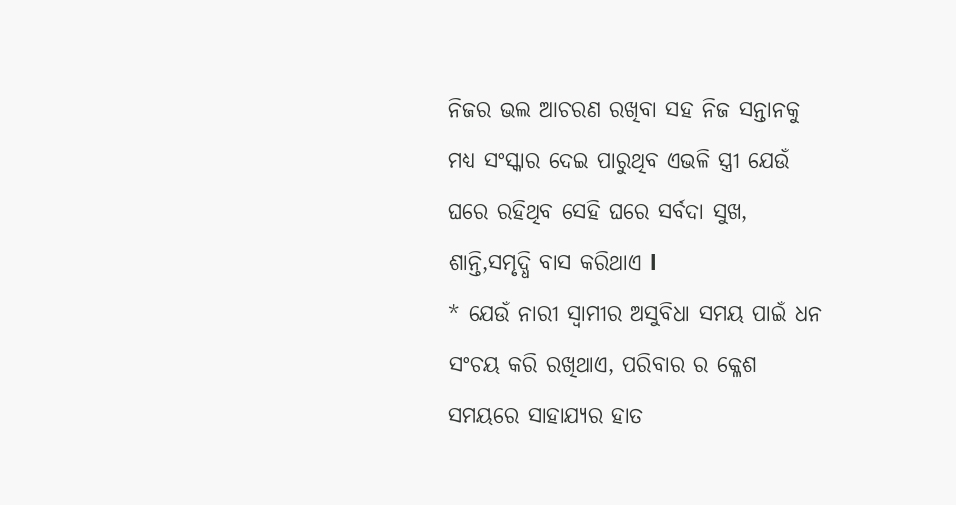ନିଜର ଭଲ ଆଚରଣ ରଖିବା ସହ ନିଜ ସନ୍ତାନକୁ ମଧ୍ୟ ସଂସ୍କାର ଦେଇ ପାରୁଥିବ ଏଭଳି ସ୍ତ୍ରୀ ଯେଉଁ ଘରେ ରହିଥିବ ସେହି ଘରେ ସର୍ବଦା ସୁଖ, ଶାନ୍ତି,ସମୃଦ୍ଧି ବାସ କରିଥାଏ l
* ଯେଉଁ ନାରୀ ସ୍ୱାମୀର ଅସୁବିଧା ସମୟ ପାଇଁ ଧନ ସଂଚୟ କରି ରଖିଥାଏ, ପରିବାର ର କ୍ଳେଶ ସମୟରେ ସାହାଯ୍ୟର ହାତ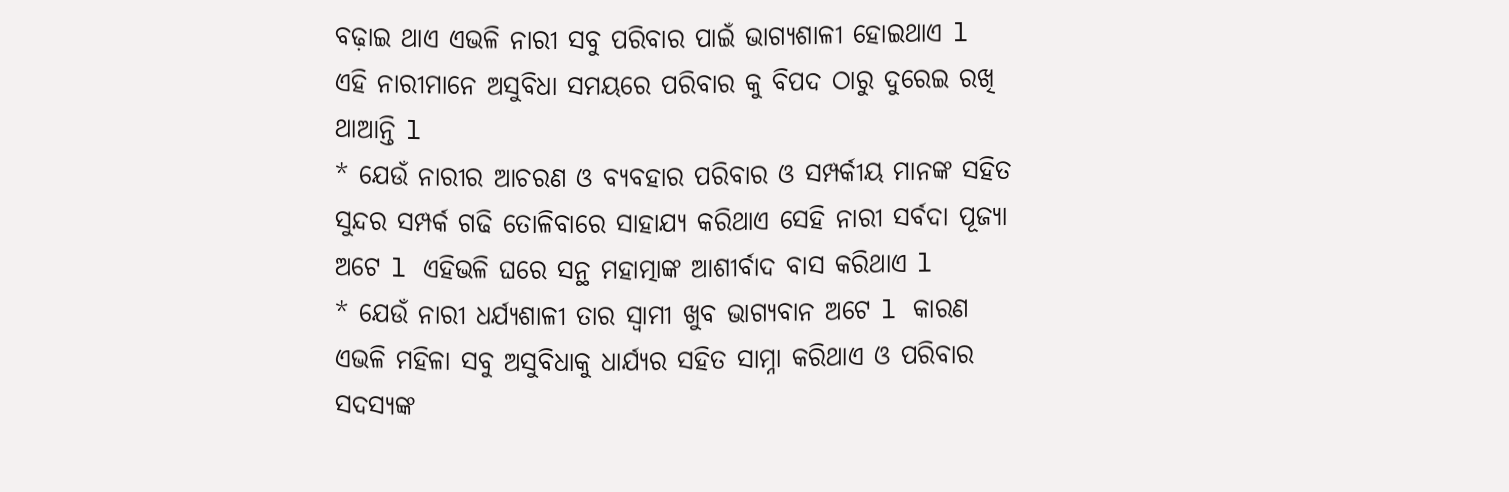ବଢ଼ାଇ ଥାଏ ଏଭଳି ନାରୀ ସବୁ ପରିବାର ପାଇଁ ଭାଗ୍ୟଶାଳୀ ହୋଇଥାଏ l ଏହି ନାରୀମାନେ ଅସୁବିଧା ସମୟରେ ପରିବାର କୁ ବିପଦ ଠାରୁ ଦୁରେଇ ରଖି ଥାଆନ୍ତି l
* ଯେଉଁ ନାରୀର ଆଚରଣ ଓ ବ୍ୟବହାର ପରିବାର ଓ ସମ୍ପର୍କୀୟ ମାନଙ୍କ ସହିତ ସୁନ୍ଦର ସମ୍ପର୍କ ଗଢି ତୋଳିବାରେ ସାହାଯ୍ୟ କରିଥାଏ ସେହି ନାରୀ ସର୍ବଦା ପୂଜ୍ୟା ଅଟେ l ଏହିଭଳି ଘରେ ସନ୍ଥ ମହାତ୍ମାଙ୍କ ଆଶୀର୍ବାଦ ବାସ କରିଥାଏ l
* ଯେଉଁ ନାରୀ ଧର୍ଯ୍ୟଶାଳୀ ତାର ସ୍ୱାମୀ ଖୁବ ଭାଗ୍ୟବାନ ଅଟେ l କାରଣ ଏଭଳି ମହିଳା ସବୁ ଅସୁବିଧାକୁ ଧାର୍ଯ୍ୟର ସହିତ ସାମ୍ନା କରିଥାଏ ଓ ପରିବାର ସଦସ୍ୟଙ୍କ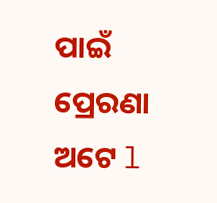ପାଇଁ ପ୍ରେରଣା ଅଟେ l